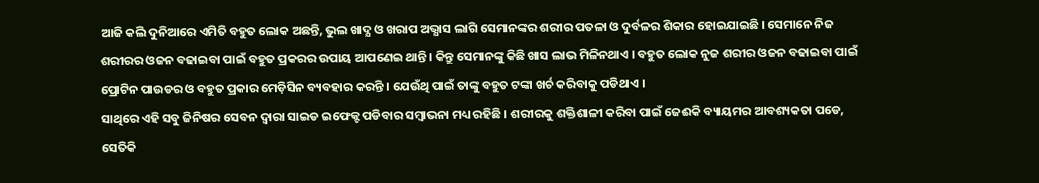ଆଜି କଲି ଦୁନିଆରେ ଏମିତି ବହୁତ ଲୋକ ଅଛନ୍ତି, ଭୁଲ ଖାଦ୍ଯ ଓ ଖରାପ ଅଭ୍ଯାସ ଲାଗି ସେମାନଙ୍କର ଶରୀର ପତଳା ଓ ଦୁର୍ବଳର ଶିକାର ହୋଇଯାଇଛି । ସେମାନେ ନିଜ ଶରୀରର ଓଜନ ବଢାଇବା ପାଇଁ ବହୁତ ପ୍ରକରର ଉପାୟ ଆପଣେଇ ଥାନ୍ତି । କିନ୍ତୁ ସେମାନଙ୍କୁ କିଛି ଖାସ ଲାଭ ମିଳିନଥାଏ । ବହୁତ ଲୋକ ନୁଜ ଶରୀର ଓଜନ ବଢାଇବା ପାଇଁ ପ୍ରୋଟିନ ପାଉଡର ଓ ବହୁତ ପ୍ରକାର ମେଡ଼ିସିନ ବ୍ୟବହାର କରନ୍ତି । ଯେଉଁଥି ପାଇଁ ତାଙ୍କୁ ବହୁତ ଟଙ୍କା ଖର୍ଚ କରିବାକୁ ପଡିଥାଏ ।
ସାଥିରେ ଏହି ସବୁ ଜିନିଷର ସେବନ ଦ୍ଵାରା ସାଇଡ ଇଫେକ୍ଟ ପଡିବାର ସମ୍ବାଭନା ମଧ୍ୟ ରହିଛି । ଶରୀରକୁ ଶକ୍ତିଶାଳୀ କରିବା ପାଇଁ ଜେଈକି ବ୍ୟାୟମର ଆବଶ୍ୟକତା ପଡେ, ସେତିକି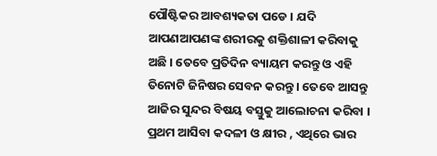ପୌଷ୍ଟିକର ଆବଶ୍ୟକତା ପଡେ । ଯଦି ଆପଣଆପଣଙ୍କ ଶରୀରକୁ ଶକ୍ତିଶାଳୀ କରିବାକୁ ଅଛି । ତେବେ ପ୍ରତିଦିନ ବ୍ୟାୟମ କରନ୍ତୁ ଓ ଏହି ତିନୋଟି ଜିନିଷର ସେବନ କରନ୍ତୁ । ତେବେ ଆସନ୍ତୁ ଆଜିର ସୁନ୍ଦର ବିଷୟ ବସ୍ତୁକୁ ଆଲୋଚନା କରିବା ।
ପ୍ରଥମ ଆସିବା କଦଳୀ ଓ କ୍ଷୀର , ଏଥିରେ ଭାର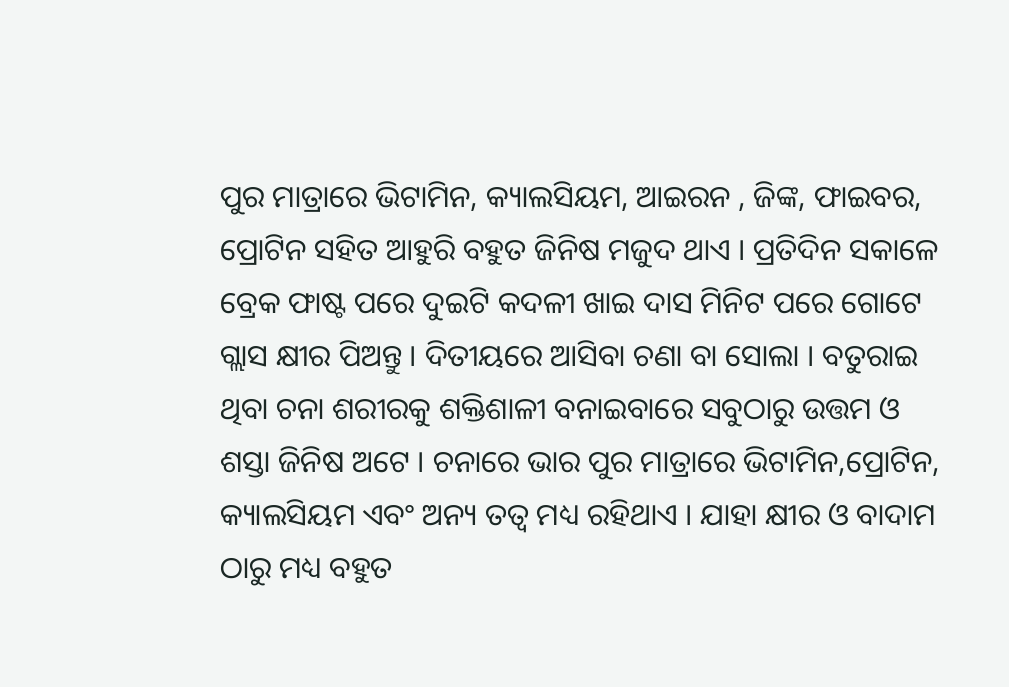ପୁର ମାତ୍ରାରେ ଭିଟାମିନ, କ୍ୟାଲସିୟମ, ଆଇରନ , ଜିଙ୍କ, ଫାଇବର, ପ୍ରୋଟିନ ସହିତ ଆହୁରି ବହୁତ ଜିନିଷ ମଜୁଦ ଥାଏ । ପ୍ରତିଦିନ ସକାଳେ ବ୍ରେକ ଫାଷ୍ଟ ପରେ ଦୁଇଟି କଦଳୀ ଖାଇ ଦାସ ମିନିଟ ପରେ ଗୋଟେ ଗ୍ଲାସ କ୍ଷୀର ପିଅନ୍ତୁ । ଦିତୀୟରେ ଆସିବା ଚଣା ବା ସୋଲା । ବତୁରାଇ ଥିବା ଚନା ଶରୀରକୁ ଶକ୍ତିଶାଳୀ ବନାଇବାରେ ସବୁଠାରୁ ଉତ୍ତମ ଓ ଶସ୍ତା ଜିନିଷ ଅଟେ । ଚନାରେ ଭାର ପୁର ମାତ୍ରାରେ ଭିଟାମିନ,ପ୍ରୋଟିନ, କ୍ୟାଲସିୟମ ଏବଂ ଅନ୍ୟ ତତ୍ଵ ମଧ୍ୟ ରହିଥାଏ । ଯାହା କ୍ଷୀର ଓ ବାଦାମ ଠାରୁ ମଧ୍ୟ ବହୁତ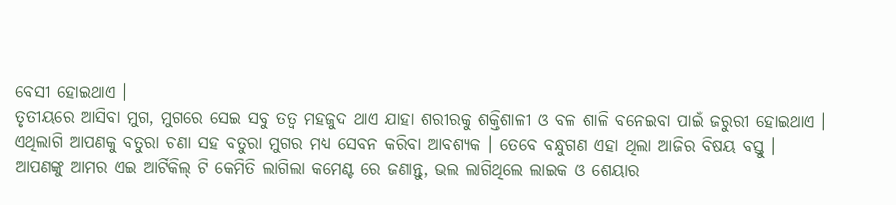ବେସୀ ହୋଇଥାଏ ।
ତୃତୀୟରେ ଆସିବା ମୁଗ, ମୁଗରେ ସେଇ ସବୁ ତତ୍ଵ ମହଜୁଦ ଥାଏ ଯାହା ଶରୀରକୁ ଶକ୍ତିଶାଳୀ ଓ ବଳ ଶାଳି ବନେଇବା ପାଇଁ ଜରୁରୀ ହୋଇଥାଏ । ଏଥିଲାଗି ଆପଣକୁ ବତୁରା ଚଣା ସହ ବତୁରା ମୁଗର ମଧ୍ୟ ସେବନ କରିବା ଆବଶ୍ୟକ । ତେବେ ବନ୍ଧୁଗଣ ଏହା ଥିଲା ଆଜିର ବିଷୟ ବସ୍ତୁ ।
ଆପଣଙ୍କୁ ଆମର ଏଇ ଆର୍ଟିକିଲ୍ ଟି କେମିତି ଲାଗିଲା କମେଣ୍ଟ ରେ ଜଣାନ୍ତୁ, ଭଲ ଲାଗିଥିଲେ ଲାଇକ ଓ ଶେୟାର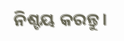ନିଶ୍ଚୟ କରନ୍ତୁ ।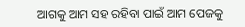ଆଗକୁ ଆମ ସହ ରହିବା ପାଇଁ ଆମ ପେଜକୁ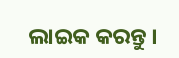ଲାଇକ କରନ୍ତୁ ।